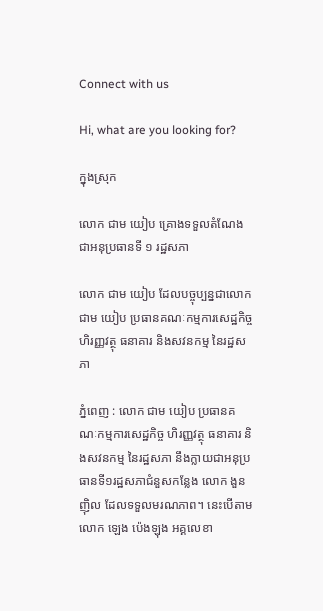Connect with us

Hi, what are you looking for?

ក្នុងស្រុក

លោក ជាម យៀប គ្រោងទទួលតំណែងជាអនុប្រធានទី ១ រដ្ឋសភា

លោក ជាម យៀប ដែលបច្ចុប្បន្នជាលោក ជាម យៀប ប្រធានគណៈកម្មការសេដ្ឋកិច្ច ហិរញ្ញវត្ថុ ធនាគារ និងសវនកម្ម នៃរដ្ឋសភា

ភ្នំពេញ : លោក ជាម យៀប ប្រធានគណៈកម្មការសេដ្ឋកិច្ច ហិរញ្ញវត្ថុ ធនាគារ និងសវនកម្ម នៃរដ្ឋសភា នឹងក្លាយជាអនុប្រធានទី១រដ្ឋសភាជំនួសកន្លែង លោក ងួន ញ៉ិល ដែលទទួលមរណភាព។ នេះបើតាម លោក ឡេង ប៉េងឡុង អគ្គលេខា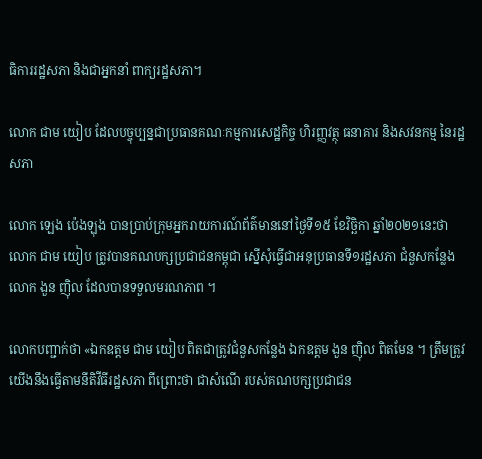ធិការរដ្ឋសភា និងជាអ្នកនាំ ពាក្យរដ្ឋសភា។

លោក ជាម យៀប ដែលបច្ចុប្បន្នជាប្រធានគណៈកម្មការសេដ្ឋកិច្ច ហិរញ្ញវត្ថុ ធនាគារ និងសវនកម្ម នៃរដ្ឋសភា

លោក ឡេង ប៉េងឡុង បានប្រាប់ក្រុមអ្នករាយការណ៍ព័ត៌មាននៅថ្ងៃទី១៥ ខែវិច្ឆិកា ឆ្នាំ២០២១នេះថា លោក ជាម យៀប ត្រូវបានគណបក្សប្រជាជនកម្ពុជា ស្នើសុំធ្វើជាអនុប្រធានទី១រដ្ឋសភា ជំនួសកន្លែងលោក ងួន ញ៉ិល ដែលបានទទួលមរណភាព ។

លោកបញ្ជាក់ថា «ឯកឧត្តម ជាម យៀប ពិតជាត្រូវជំនួសកន្លែង ឯកឧត្តម ងួន ញ៉ិល ពិតមែន ។ ត្រឹមត្រូវ យើងនឹងធ្វើតាមនីតិវីធីរដ្ឋសភា ពីព្រោះថា ជាសំណើ របស់គណបក្សប្រជាជន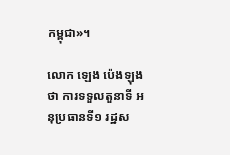កម្ពុជា»។

លោក ឡេង ប៉េងឡុងថា ការទទួលតួនាទី អនុប្រធានទី១ រដ្ឋស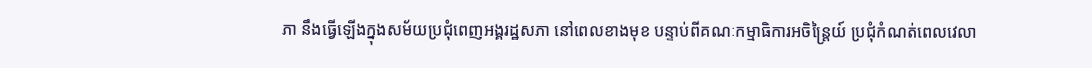ភា នឹងធ្វើឡើងក្នុងសម័យប្រជុំពេញអង្គរដ្ឋសភា នៅពេលខាងមុខ បន្ទាប់ពីគណៈកម្មាធិការអចិន្ត្រៃយ៍ ប្រជុំកំណត់ពេលវេលា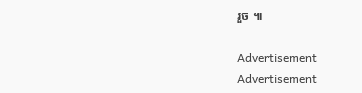រួច ៕

Advertisement
Advertisement